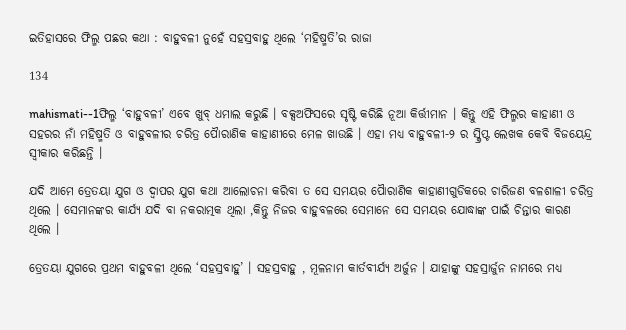ଇତିହାସରେ ଫିଲ୍ମ ପଛର କଥା : ବାହୁବଳୀ ନୁହେଁ ସହସ୍ରବାହୁ ଥିଲେ ‘ମହିଷ୍ମତି’ର ରାଜା

134

mahismati--1ଫିଲ୍ମ ‘ବାହୁବଳୀ’ ଏବେ ଖୁବ୍ ଧମାଲ କରୁଛି । ବକ୍ସଅଫିସରେ ସୃଷ୍ଟି କରିଛି ନୂଆ କିର୍ତ୍ତୀମାନ । କିନ୍ତୁ ଏହି ଫିଲ୍ମର କାହାଣୀ ଓ ସହରର ନାଁ ମହିଷ୍ମତି ଓ ବାହୁବଳୀର ଚରିତ୍ର ପୈାରାଣିକ କାହାଣୀରେ ମେଳ ଖାଉଛି । ଏହା ମଧ୍ୟ ବାହୁବଳୀ-୨ ର ସ୍କ୍ରିପ୍ଟ ଲେଖକ କେବି ବିଜୟେନ୍ଦ୍ର ସ୍ୱୀକାର କରିଛନ୍ତି ।

ଯଦି ଆମେ ତ୍ରେତୟା ଯୁଗ ଓ ଦ୍ୱାପର ଯୁଗ କଥା ଆଲୋଚନା କରିବା ତ ସେ ସମୟର ପୈାରାଣିକ କାହାଣୀଗୁଡିକରେ ଚାରିଜଣ ବଳଶାଳୀ ଚରିତ୍ର ଥିଲେ । ସେମାନଙ୍କର କାର୍ଯ୍ୟ ଯଦି ବା ନକରାତ୍ମକ ଥିଲା ,କିନ୍ତୁ ନିଜର ବାହୁବଳରେ ସେମାନେ ସେ ସମୟର ଯୋଦ୍ଧାଙ୍କ ପାଇଁ ଚିନ୍ତାର କାରଣ ଥିଲେ ।

ତ୍ରେତୟା ଯୁଗରେ ପ୍ରଥମ ବାହୁବଳୀ ଥିଲେ ‘ସହସ୍ରବାହୁ’ । ସହସ୍ରବାହୁ , ମୂଳନାମ କାର୍ତବୀର୍ଯ୍ୟ ଅର୍ଜୁନ । ଯାହାଙ୍କୁ ସହସ୍ରାର୍ଜୁନ ନାମରେ ମଧ୍ୟ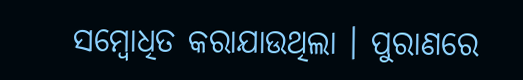ସମ୍ବୋଧିତ କରାଯାଉଥିଲା । ପୁରାଣରେ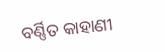ବର୍ଣ୍ଣିତ କାହାଣୀ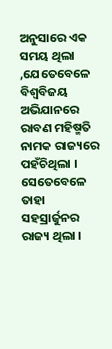ଅନୁସାରେ ଏକ ସମୟ ଥିଲା ,ଯେତେବେଳେ ବିଶ୍ୱବିଜୟ ଅଭିଯାନରେ ରାବଣ ମହିଷ୍ମତି ନାମକ ରାଜ୍ୟରେ ପହଁଚିଥିଲା । ସେତେବେଳେ ତାହା ସହସ୍ରାର୍ଜୁନର ରାଜ୍ୟ ଥିଲା ।